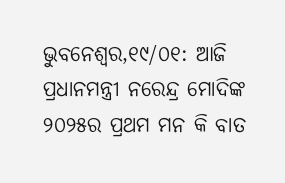ଭୁବନେଶ୍ୱର,୧୯/୦୧: ଆଜି ପ୍ରଧାନମନ୍ତ୍ରୀ ନରେନ୍ଦ୍ର ମୋଦିଙ୍କ ୨୦୨୫ର ପ୍ରଥମ ମନ କି ବାତ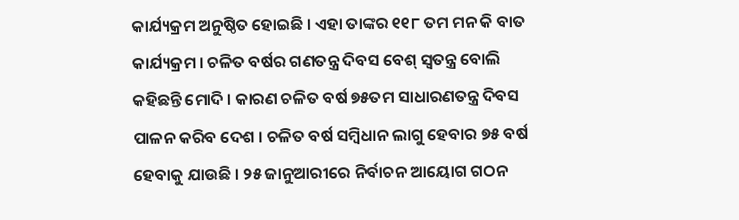କାର୍ଯ୍ୟକ୍ରମ ଅନୁଷ୍ଠିତ ହୋଇଛି । ଏହା ତାଙ୍କର ୧୧୮ ତମ ମନ କି ବାତ କାର୍ଯ୍ୟକ୍ରମ । ଚଳିତ ବର୍ଷର ଗଣତନ୍ତ୍ର ଦିବସ ବେଶ୍ ସ୍ୱତନ୍ତ୍ର ବୋଲି କହିଛନ୍ତି ମୋଦି । କାରଣ ଚଳିତ ବର୍ଷ ୭୫ତମ ସାଧାରଣତନ୍ତ୍ର ଦିବସ ପାଳନ କରିବ ଦେଶ । ଚଳିତ ବର୍ଷ ସମ୍ବିଧାନ ଲାଗୁ ହେବାର ୭୫ ବର୍ଷ ହେବାକୁ ଯାଉଛି । ୨୫ ଜାନୁଆରୀରେ ନିର୍ବାଚନ ଆୟୋଗ ଗଠନ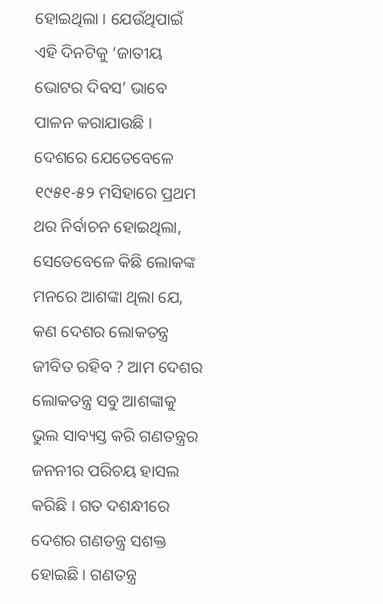ହୋଇଥିଲା । ଯେଉଁଥିପାଇଁ ଏହି ଦିନଟିକୁ ‘ଜାତୀୟ ଭୋଟର ଦିବସ’ ଭାବେ ପାଳନ କରାଯାଉଛି ।
ଦେଶରେ ଯେତେବେଳେ ୧୯୫୧-୫୨ ମସିହାରେ ପ୍ରଥମ ଥର ନିର୍ବାଚନ ହୋଇଥିଲା, ସେତେବେଳେ କିଛି ଲୋକଙ୍କ ମନରେ ଆଶଙ୍କା ଥିଲା ଯେ, କଣ ଦେଶର ଲୋକତନ୍ତ୍ର ଜୀବିତ ରହିବ ? ଆମ ଦେଶର ଲୋକତନ୍ତ୍ର ସବୁ ଆଶଙ୍କାକୁ ଭୁଲ ସାବ୍ୟସ୍ତ କରି ଗଣତନ୍ତ୍ରର ଜନନୀର ପରିଚୟ ହାସଲ କରିଛି । ଗତ ଦଶନ୍ଧୀରେ ଦେଶର ଗଣତନ୍ତ୍ର ସଶକ୍ତ ହୋଇଛି । ଗଣତନ୍ତ୍ର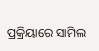ପ୍ରକ୍ରିୟାରେ ସାମିଲ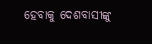ହେବାକୁ ଦେଶବାସୀଙ୍କୁ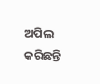ଅପିଲ କରିଛନ୍ତି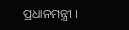ପ୍ରଧାନମନ୍ତ୍ରୀ ।